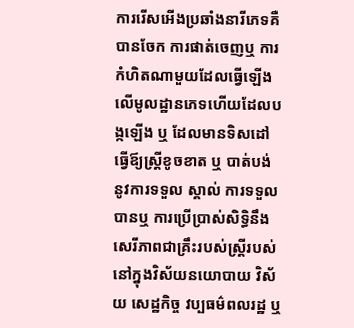ការរើសអើងប្រឆាំងនារីភេទគឺបានចែក ការផាត់ចេញឬ ការកំហិតណាមួយដែលធ្វើឡើងលើមូលដ្ឋានភេទហើយដែលបង្កឡើង ឬ ដែលមានទិសដៅធ្វើឪ្យស្រ្ដីខូចខាត ឬ បាត់បង់ នូវការទទួល ស្គាល់ ការទទួលបានឬ ការប្រើប្រាស់សិទ្ធិនឹងសេរីភាពជាគ្រឹះរបស់ស្រ្ដីរបស់នៅក្នុងវិស័យនយោបាយ វិស័យ សេដ្ឋកិច្ច វប្បធម៌ពលរដ្ឋ ឬ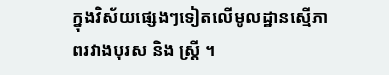ក្នុងវិស័យផ្សេងៗទៀតលើមូលដ្ឋានស្មើភាពរវាងបុរស និង ស្រ្ដី ។